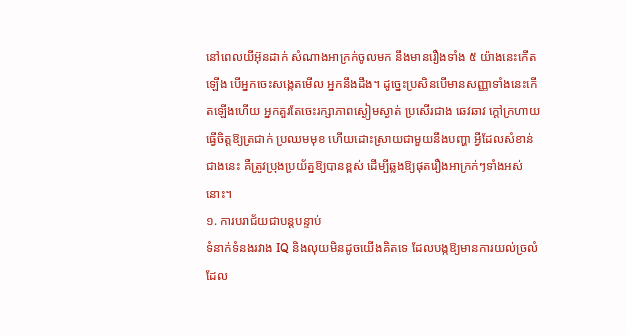នៅពេលយីអ៊ុនដាក់ សំណាងអាក្រក់ចូលមក នឹងមានរឿងទាំង ៥ យ៉ាងនេះកើតឡើង បើអ្នកចេះសង្កេតមើល អ្នកនឹងដឹង។ ដូច្នេះប្រសិនបើមានសញ្ញាទាំងនេះកើតឡើងហើយ អ្នកគួរតែចេះរក្សាភាពស្ងៀមស្ងាត់ ប្រសើរជាង ឆេវឆាវ ក្ដៅក្រហាយ ធ្វើចិត្តឱ្យត្រជាក់ ប្រឈមមុខ ហើយដោះស្រាយជាមួយនឹងបញ្ហា អ្វីដែលសំខាន់ជាងនេះ គឺត្រូវប្រុងប្រយ័ត្នឱ្យបានខ្ពស់ ដើម្បីឆ្លងឱ្យផុតរឿងអាក្រក់ៗទាំងអស់នោះ។
១. ការបរាជ័យជាបន្តបន្ទាប់
ទំនាក់ទំនងរវាង IQ និងលុយមិនដូចយើងគិតទេ ដែលបង្កឱ្យមានការយល់ច្រលំ ដែល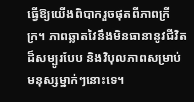ធ្វើឱ្យយើងពិបាករួចផុតពីភាពក្រីក្រ។ ភាពឆ្លាតវៃនឹងមិនធានានូវជីវិតដ៏សម្បូរបែប និងវិបុលភាពសម្រាប់មនុស្សម្នាក់ៗនោះទេ។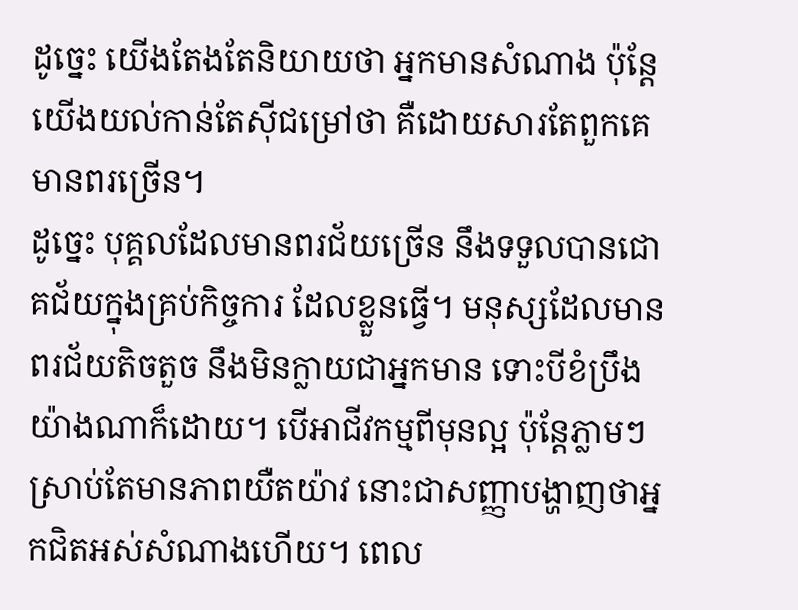ដូច្នេះ យើងតែងតែនិយាយថា អ្នកមានសំណាង ប៉ុន្តែយើងយល់កាន់តែស៊ីជម្រៅថា គឺដោយសារតែពួកគេមានពរច្រើន។
ដូច្នេះ បុគ្គលដែលមានពរជ័យច្រើន នឹងទទួលបានជោគជ័យក្នុងគ្រប់កិច្ចការ ដែលខ្លួនធ្វើ។ មនុស្សដែលមានពរជ័យតិចតួច នឹងមិនក្លាយជាអ្នកមាន ទោះបីខំប្រឹងយ៉ាងណាក៏ដោយ។ បើអាជីវកម្មពីមុនល្អ ប៉ុន្តែភ្លាមៗស្រាប់តែមានភាពយឺតយ៉ាវ នោះជាសញ្ញាបង្ហាញថាអ្នកជិតអស់សំណាងហើយ។ ពេល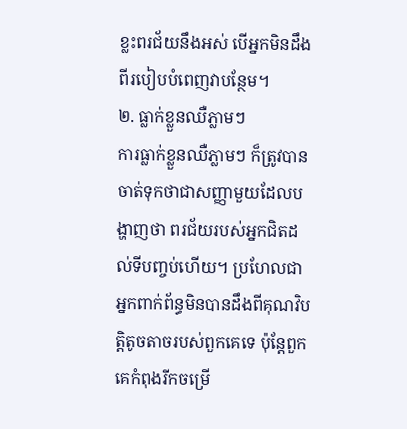ខ្លះពរជ័យនឹងអស់ បើអ្នកមិនដឹងពីរបៀបបំពេញវាបន្ថែម។
២. ធ្លាក់ខ្លួនឈឺភ្លាមៗ
ការធ្លាក់ខ្លួនឈឺភ្លាមៗ ក៏ត្រូវបានចាត់ទុកថាជាសញ្ញាមួយដែលបង្ហាញថា ពរជ័យរបស់អ្នកជិតដល់ទីបញ្ចប់ហើយ។ ប្រហែលជាអ្នកពាក់ព័ន្ធមិនបានដឹងពីគុណវិបត្តិតូចតាចរបស់ពួកគេទេ ប៉ុន្តែពួកគេកំពុងរីកចម្រើ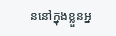ននៅក្នុងខ្លួនអ្ន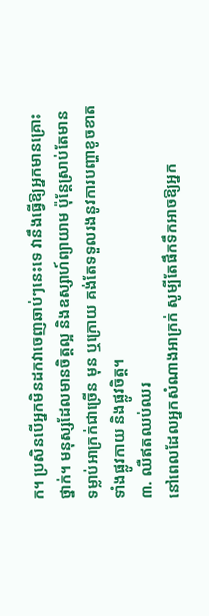ក។ ប្រសិនបើអ្នកមិនដកវាចេញឆាប់ៗនេះទេ វានឹងធ្វើឱ្យអ្នកមានគ្រោះថ្នាក់។ មនុស្សដែលមានចិត្តល្អ និងឧស្សាហ៍ព្យាយាម ប៉ុន្តែស្រាប់តែមានទម្លាប់អាក្រក់ជាច្រើន មុន ឬក្រោយ គង់តែទទួលរងនូវការបញ្ហាខូចខាតទាំងផ្លូវកាយ និងផ្លូវចិត្ត។
៣. ឈឺឥតឈប់ឈរ
នៅពេលដែលអ្នកសំណាងអាក្រក់ សូម្បីតែផឹកទឹកអាចឱ្យអ្នក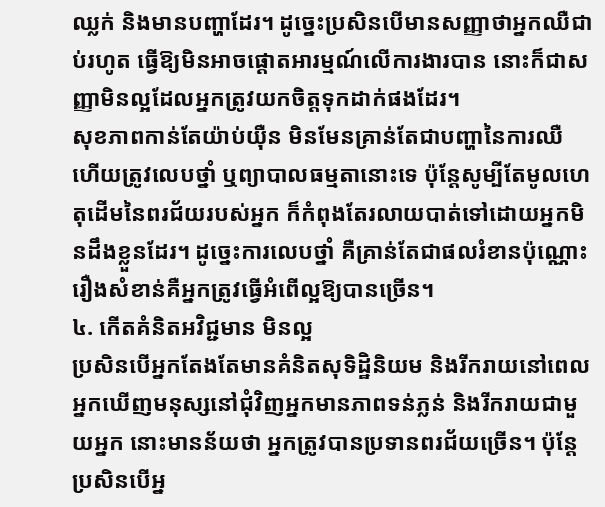ឈ្លក់ និងមានបញ្ហាដែរ។ ដូច្នេះប្រសិនបើមានសញ្ញាថាអ្នកឈឺជាប់រហូត ធ្វើឱ្យមិនអាចផ្តោតអារម្មណ៍លើការងារបាន នោះក៏ជាសញ្ញាមិនល្អដែលអ្នកត្រូវយកចិត្តទុកដាក់ផងដែរ។
សុខភាពកាន់តែយ៉ាប់យ៉ឺន មិនមែនគ្រាន់តែជាបញ្ហានៃការឈឺ ហើយត្រូវលេបថ្នាំ ឬព្យាបាលធម្មតានោះទេ ប៉ុន្តែសូម្បីតែមូលហេតុដើមនៃពរជ័យរបស់អ្នក ក៏កំពុងតែរលាយបាត់ទៅដោយអ្នកមិនដឹងខ្លួនដែរ។ ដូច្នេះការលេបថ្នាំ គឺគ្រាន់តែជាផលរំខានប៉ុណ្ណោះ រឿងសំខាន់គឺអ្នកត្រូវធ្វើអំពើល្អឱ្យបានច្រើន។
៤. កើតគំនិតអវិជ្ជមាន មិនល្អ
ប្រសិនបើអ្នកតែងតែមានគំនិតសុទិដ្ឋិនិយម និងរីករាយនៅពេលអ្នកឃើញមនុស្សនៅជុំវិញអ្នកមានភាពទន់ភ្លន់ និងរីករាយជាមួយអ្នក នោះមានន័យថា អ្នកត្រូវបានប្រទានពរជ័យច្រើន។ ប៉ុន្តែប្រសិនបើអ្ន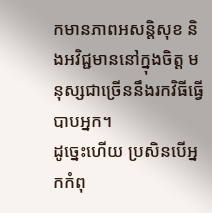កមានភាពអសន្តិសុខ និងអវិជ្ជមាននៅក្នុងចិត្ត មនុស្សជាច្រើននឹងរកវិធីធ្វើបាបអ្នក។
ដូច្នេះហើយ ប្រសិនបើអ្នកកំពុ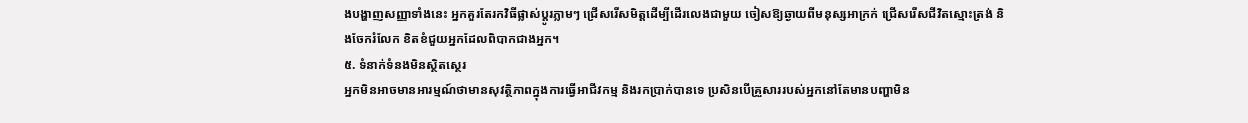ងបង្ហាញសញ្ញាទាំងនេះ អ្នកគួរតែរកវិធីផ្លាស់ប្តូរភ្លាមៗ ជ្រើសរើសមិត្តដើម្បីដើរលេងជាមួយ ចៀសឱ្យឆ្ងាយពីមនុស្សអាក្រក់ ជ្រើសរើសជីវិតស្មោះត្រង់ និងចែករំលែក ខិតខំជួយអ្នកដែលពិបាកជាងអ្នក។
៥. ទំនាក់ទំនងមិនស្ថិតស្ថេរ
អ្នកមិនអាចមានអារម្មណ៍ថាមានសុវត្ថិភាពក្នុងការធ្វើអាជីវកម្ម និងរកប្រាក់បានទេ ប្រសិនបើគ្រួសាររបស់អ្នកនៅតែមានបញ្ហាមិន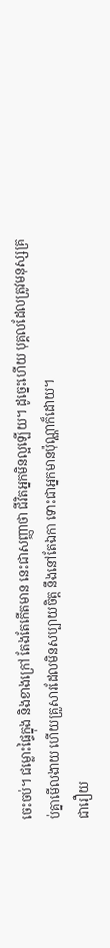ចេះចប់។ ជម្លោះផ្ទៃក្នុង និងខាងក្រៅ តែងតែកើតមាន នេះជាសញ្ញាថា ជីវិតអ្នកមិនល្អឡើយ។ ដូច្នេះហើយ បុគ្គលដែលត្រូវមនុស្សគ្រប់គ្នាមើលងាយ ហើយគ្រួសារដែលមិនសប្បាយចិត្ត នឹងនៅតែឯកា ទោះជាអ្នកមានប៉ុណ្ណាក៏ដោយ។
ជារឿយ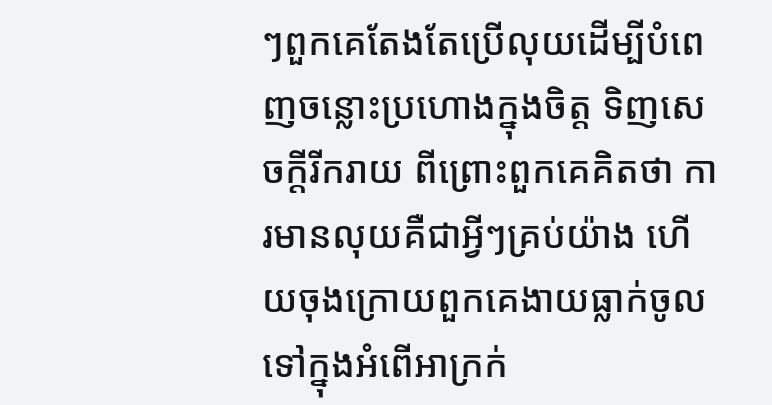ៗពួកគេតែងតែប្រើលុយដើម្បីបំពេញចន្លោះប្រហោងក្នុងចិត្ត ទិញសេចក្តីរីករាយ ពីព្រោះពួកគេគិតថា ការមានលុយគឺជាអ្វីៗគ្រប់យ៉ាង ហើយចុងក្រោយពួកគេងាយធ្លាក់ចូលទៅក្នុងអំពើអាក្រក់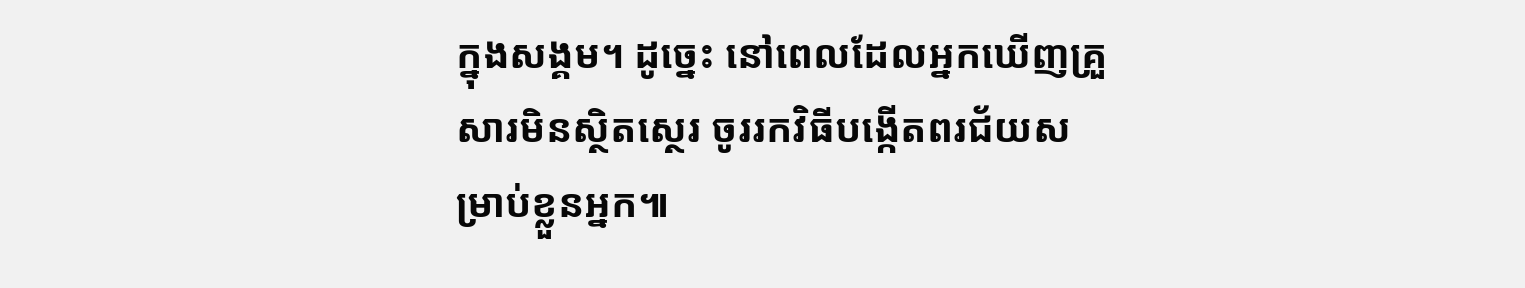ក្នុងសង្គម។ ដូច្នេះ នៅពេលដែលអ្នកឃើញគ្រួសារមិនស្ថិតស្ថេរ ចូររកវិធីបង្កើតពរជ័យសម្រាប់ខ្លួនអ្នក៕